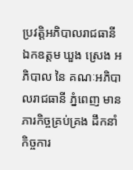ប្រវត្តិអភិបាលរាជធានី
ឯកឧត្តម ឃួង ស្រេង អភិបាល នៃ គណៈអភិបាលរាជធានី ភ្នំពេញ មានភារកិច្ចគ្រប់គ្រង ដឹកនាំកិច្ចការ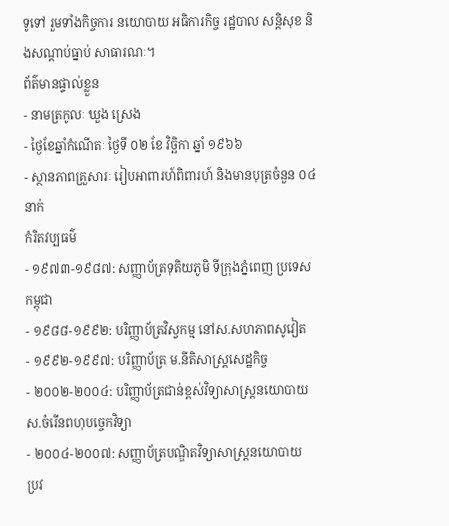ទូទៅ រួមទាំងកិច្ចការ នយោបាយ អធិការកិច្ច រដ្ឋបាល សន្តិសុខ និងសណ្តាប់ធ្នាប់ សាធារណៈ។
ព័ត៌មានផ្ទាល់ខ្លួន
- នាមត្រកូលៈ ឃួង ស្រេង
- ថ្ងៃខែឆ្នាំកំណើតៈ ថ្ងៃទី ០២ ខែ វិច្ឆិកា ឆ្នាំ ១៩៦៦
- ស្ថានភាពគ្រួសារៈ រៀបអាពារហ៍ពិពារហ៍ និងមានបុត្រចំនួន ០៤ នាក់
កំរិតវប្បធម៌
- ១៩៧៣-១៩៨៧: សញ្ញាប័ត្រទុតិយភូមិ ទីក្រុងភ្នំពេញ ប្រទេសកម្ពុជា
- ១៩៨៨-១៩៩២: បរិញ្ញាប័ត្រវិស្វកម្ម នៅស.សហភាពសូវៀត
- ១៩៩២-១៩៩៧: បរិញ្ញាប័ត្រ ម.នីតិសាស្ត្រសេដ្ឋកិច្ច
- ២០០២-២០០៤: បរិញ្ញាប័ត្រជាន់ខ្ពស់វិទ្យាសាស្ត្រនយោបាយ ស.ចំរើនពហុបច្ចេកវិទ្យា
- ២០០៤-២០០៧: សញ្ញាប័ត្របណ្ឌិតវិទ្យាសាស្ត្រនយោបាយ
ប្រវ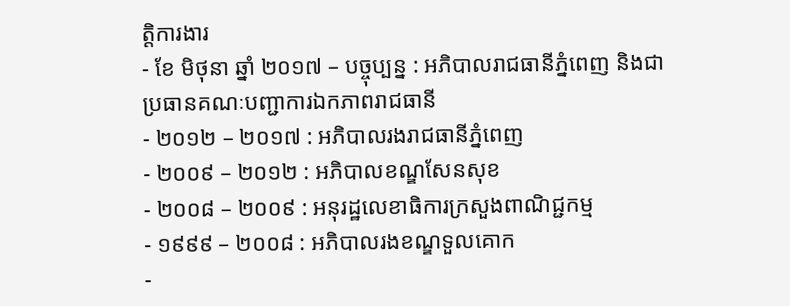ត្តិការងារ
- ខែ មិថុនា ឆ្នាំ ២០១៧ – បច្ចុប្បន្ន : អភិបាលរាជធានីភ្នំពេញ និងជាប្រធានគណៈបញ្ជាការឯកភាពរាជធានី
- ២០១២ – ២០១៧ : អភិបាលរងរាជធានីភ្នំពេញ
- ២០០៩ – ២០១២ : អភិបាលខណ្ឌសែនសុខ
- ២០០៨ – ២០០៩ : អនុរដ្ឋលេខាធិការក្រសួងពាណិជ្ជកម្ម
- ១៩៩៩ – ២០០៨ : អភិបាលរងខណ្ឌទួលគោក
-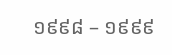១៩៩៨ – ១៩៩៩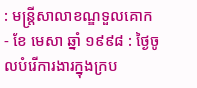: មន្ត្រីសាលាខណ្ឌទួលគោក
- ខែ មេសា ឆ្នាំ ១៩៩៨ : ថ្ងៃចូលបំរើការងារក្នុងក្រប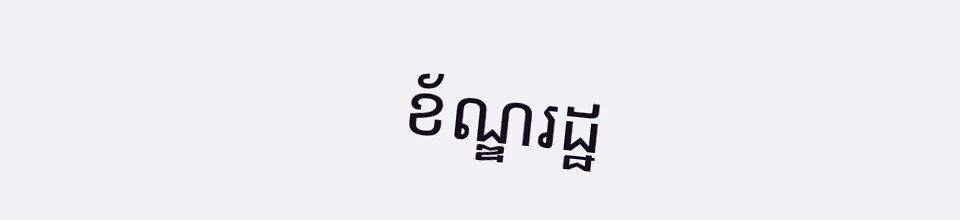ខ័ណ្ឌរដ្ឋ